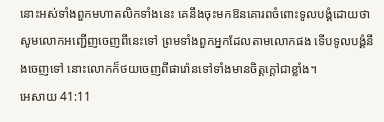នោះអស់ទាំងពួកមហាតលិកទាំងនេះ គេនឹងចុះមកឱនគោរពចំពោះទូលបង្គំដោយថា សូមលោកអញ្ជើញចេញពីនេះទៅ ព្រមទាំងពួកអ្នកដែលតាមលោកផង ទើបទូលបង្គំនឹងចេញទៅ នោះលោកក៏ថយចេញពីផារ៉ោនទៅទាំងមានចិត្តក្តៅជាខ្លាំង។
អេសាយ 41:11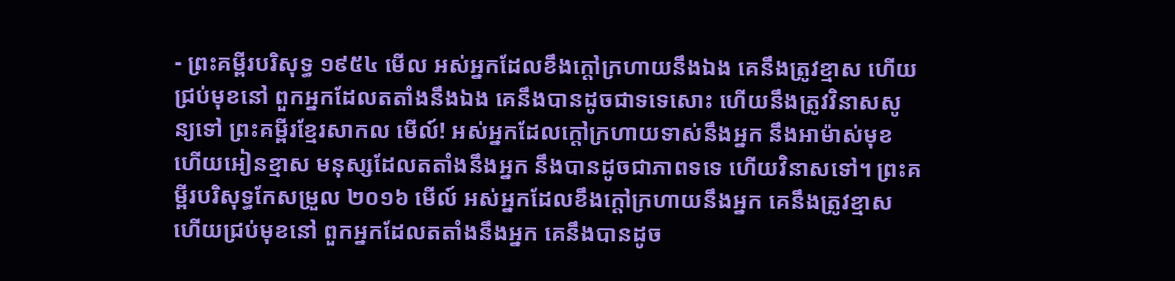- ព្រះគម្ពីរបរិសុទ្ធ ១៩៥៤ មើល អស់អ្នកដែលខឹងក្តៅក្រហាយនឹងឯង គេនឹងត្រូវខ្មាស ហើយជ្រប់មុខនៅ ពួកអ្នកដែលតតាំងនឹងឯង គេនឹងបានដូចជាទទេសោះ ហើយនឹងត្រូវវិនាសសូន្យទៅ ព្រះគម្ពីរខ្មែរសាកល មើល៍! អស់អ្នកដែលក្ដៅក្រហាយទាស់នឹងអ្នក នឹងអាម៉ាស់មុខ ហើយអៀនខ្មាស មនុស្សដែលតតាំងនឹងអ្នក នឹងបានដូចជាភាពទទេ ហើយវិនាសទៅ។ ព្រះគម្ពីរបរិសុទ្ធកែសម្រួល ២០១៦ មើល៍ អស់អ្នកដែលខឹងក្តៅក្រហាយនឹងអ្នក គេនឹងត្រូវខ្មាស ហើយជ្រប់មុខនៅ ពួកអ្នកដែលតតាំងនឹងអ្នក គេនឹងបានដូច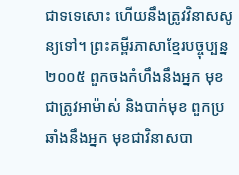ជាទទេសោះ ហើយនឹងត្រូវវិនាសសូន្យទៅ។ ព្រះគម្ពីរភាសាខ្មែរបច្ចុប្បន្ន ២០០៥ ពួកចងកំហឹងនឹងអ្នក មុខជាត្រូវអាម៉ាស់ និងបាក់មុខ ពួកប្រឆាំងនឹងអ្នក មុខជាវិនាសបា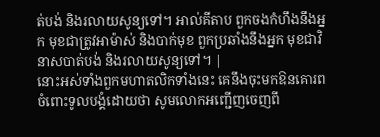ត់បង់ និងរលាយសូន្យទៅ។ អាល់គីតាប ពួកចងកំហឹងនឹងអ្នក មុខជាត្រូវអាម៉ាស់ និងបាក់មុខ ពួកប្រឆាំងនឹងអ្នក មុខជាវិនាសបាត់បង់ និងរលាយសូន្យទៅ។ |
នោះអស់ទាំងពួកមហាតលិកទាំងនេះ គេនឹងចុះមកឱនគោរពចំពោះទូលបង្គំដោយថា សូមលោកអញ្ជើញចេញពី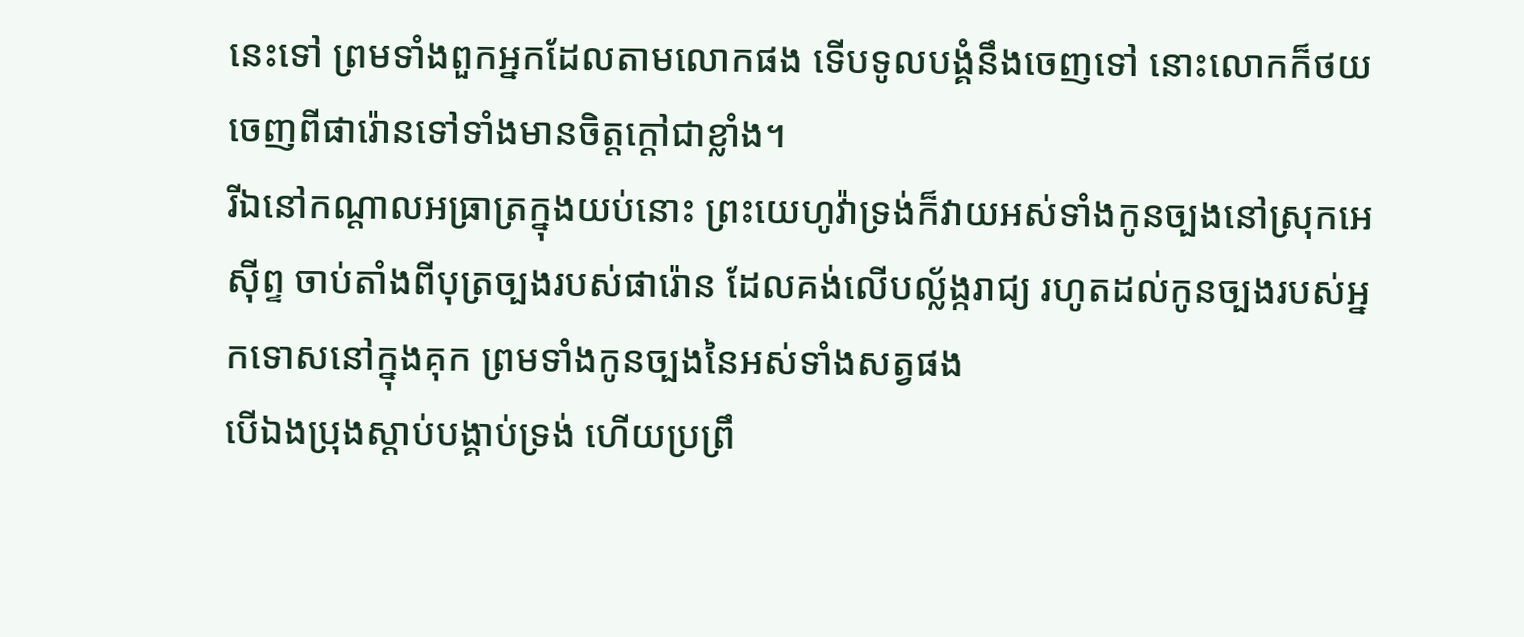នេះទៅ ព្រមទាំងពួកអ្នកដែលតាមលោកផង ទើបទូលបង្គំនឹងចេញទៅ នោះលោកក៏ថយចេញពីផារ៉ោនទៅទាំងមានចិត្តក្តៅជាខ្លាំង។
រីឯនៅកណ្តាលអធ្រាត្រក្នុងយប់នោះ ព្រះយេហូវ៉ាទ្រង់ក៏វាយអស់ទាំងកូនច្បងនៅស្រុកអេស៊ីព្ទ ចាប់តាំងពីបុត្រច្បងរបស់ផារ៉ោន ដែលគង់លើបល្ល័ង្ករាជ្យ រហូតដល់កូនច្បងរបស់អ្នកទោសនៅក្នុងគុក ព្រមទាំងកូនច្បងនៃអស់ទាំងសត្វផង
បើឯងប្រុងស្តាប់បង្គាប់ទ្រង់ ហើយប្រព្រឹ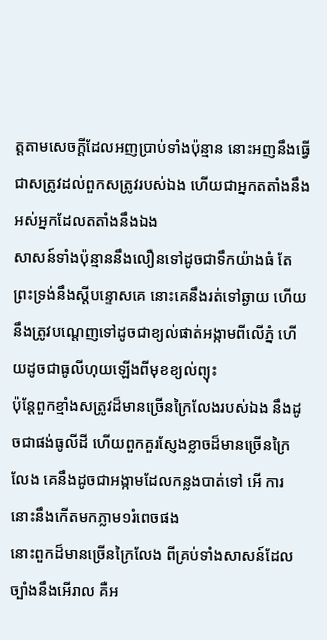ត្តតាមសេចក្ដីដែលអញប្រាប់ទាំងប៉ុន្មាន នោះអញនឹងធ្វើជាសត្រូវដល់ពួកសត្រូវរបស់ឯង ហើយជាអ្នកតតាំងនឹងអស់អ្នកដែលតតាំងនឹងឯង
សាសន៍ទាំងប៉ុន្មាននឹងលឿនទៅដូចជាទឹកយ៉ាងធំ តែព្រះទ្រង់នឹងស្តីបន្ទោសគេ នោះគេនឹងរត់ទៅឆ្ងាយ ហើយនឹងត្រូវបណ្តេញទៅដូចជាខ្យល់ផាត់អង្កាមពីលើភ្នំ ហើយដូចជាធូលីហុយឡើងពីមុខខ្យល់ព្យុះ
ប៉ុន្តែពួកខ្មាំងសត្រូវដ៏មានច្រើនក្រៃលែងរបស់ឯង នឹងដូចជាផង់ធូលីដី ហើយពួកគួរស្ញែងខ្លាចដ៏មានច្រើនក្រៃលែង គេនឹងដូចជាអង្កាមដែលកន្លងបាត់ទៅ អើ ការនោះនឹងកើតមកភ្លាម១រំពេចផង
នោះពួកដ៏មានច្រើនក្រៃលែង ពីគ្រប់ទាំងសាសន៍ដែលច្បាំងនឹងអើរាល គឺអ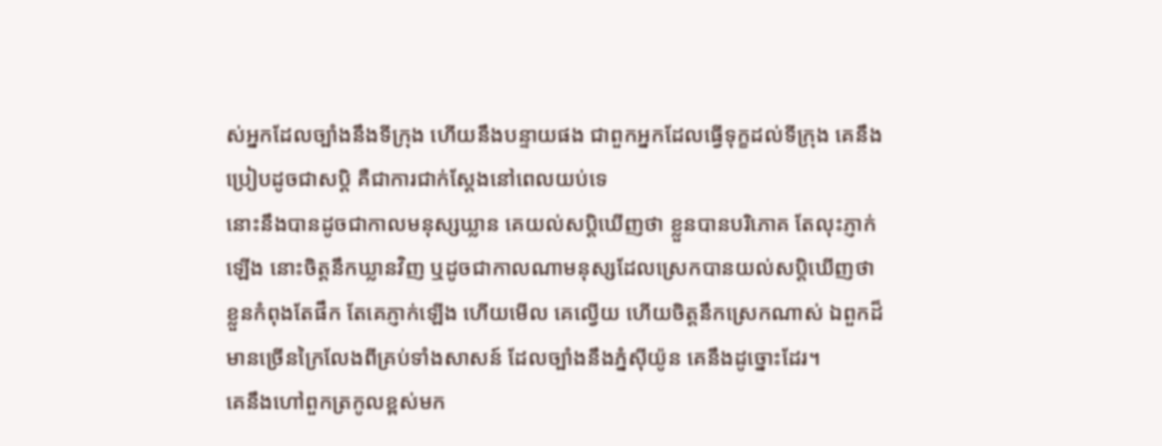ស់អ្នកដែលច្បាំងនឹងទីក្រុង ហើយនឹងបន្ទាយផង ជាពួកអ្នកដែលធ្វើទុក្ខដល់ទីក្រុង គេនឹងប្រៀបដូចជាសប្តិ គឺជាការជាក់ស្តែងនៅពេលយប់ទេ
នោះនឹងបានដូចជាកាលមនុស្សឃ្លាន គេយល់សប្តិឃើញថា ខ្លួនបានបរិភោគ តែលុះភ្ញាក់ឡើង នោះចិត្តនឹកឃ្លានវិញ ឬដូចជាកាលណាមនុស្សដែលស្រេកបានយល់សប្តិឃើញថា ខ្លួនកំពុងតែផឹក តែគេភ្ញាក់ឡើង ហើយមើល គេល្វើយ ហើយចិត្តនឹកស្រេកណាស់ ឯពួកដ៏មានច្រើនក្រៃលែងពីគ្រប់ទាំងសាសន៍ ដែលច្បាំងនឹងភ្នំស៊ីយ៉ូន គេនឹងដូច្នោះដែរ។
គេនឹងហៅពួកត្រកូលខ្ពស់មក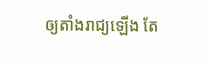ឲ្យតាំងរាជ្យឡើង តែ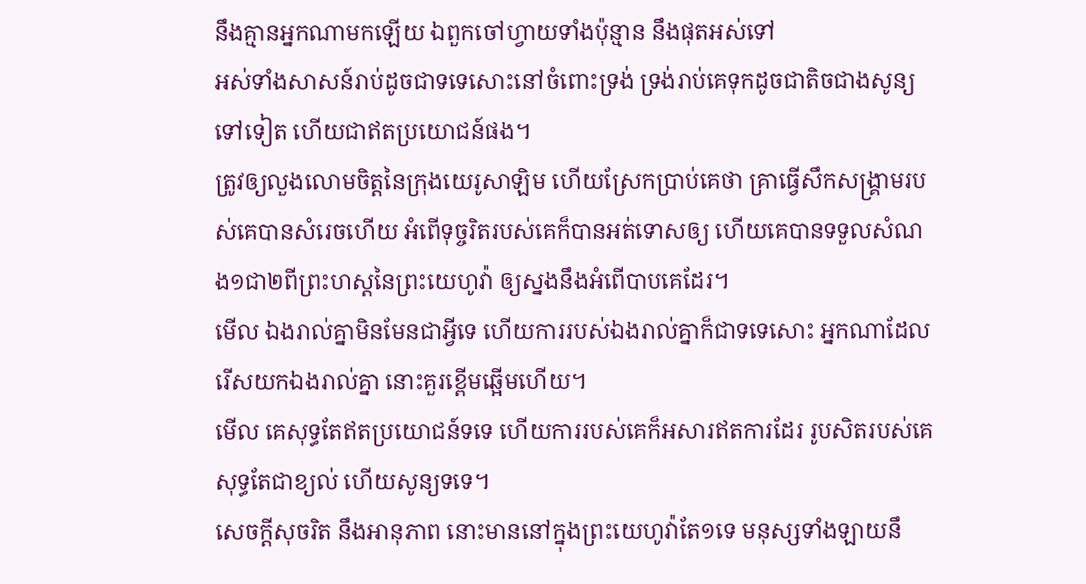នឹងគ្មានអ្នកណាមកឡើយ ឯពួកចៅហ្វាយទាំងប៉ុន្មាន នឹងផុតអស់ទៅ
អស់ទាំងសាសន៍រាប់ដូចជាទទេសោះនៅចំពោះទ្រង់ ទ្រង់រាប់គេទុកដូចជាតិចជាងសូន្យទៅទៀត ហើយជាឥតប្រយោជន៍ផង។
ត្រូវឲ្យលួងលោមចិត្តនៃក្រុងយេរូសាឡិម ហើយស្រែកប្រាប់គេថា គ្រាធ្វើសឹកសង្គ្រាមរបស់គេបានសំរេចហើយ អំពើទុច្ចរិតរបស់គេក៏បានអត់ទោសឲ្យ ហើយគេបានទទួលសំណង១ជា២ពីព្រះហស្តនៃព្រះយេហូវ៉ា ឲ្យស្នងនឹងអំពើបាបគេដែរ។
មើល ឯងរាល់គ្នាមិនមែនជាអ្វីទេ ហើយការរបស់ឯងរាល់គ្នាក៏ជាទទេសោះ អ្នកណាដែលរើសយកឯងរាល់គ្នា នោះគួរខ្ពើមឆ្អើមហើយ។
មើល គេសុទ្ធតែឥតប្រយោជន៍ទទេ ហើយការរបស់គេក៏អសារឥតការដែរ រូបសិតរបស់គេសុទ្ធតែជាខ្យល់ ហើយសូន្យទទេ។
សេចក្ដីសុចរិត នឹងអានុភាព នោះមាននៅក្នុងព្រះយេហូវ៉ាតែ១ទេ មនុស្សទាំងឡាយនឹ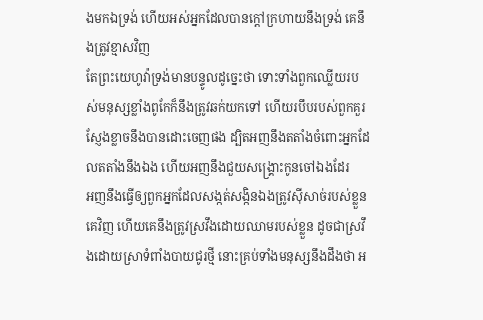ងមកឯទ្រង់ ហើយអស់អ្នកដែលបានក្តៅក្រហាយនឹងទ្រង់ គេនឹងត្រូវខ្មាសវិញ
តែព្រះយេហូវ៉ាទ្រង់មានបន្ទូលដូច្នេះថា ទោះទាំងពួកឈ្លើយរបស់មនុស្សខ្លាំងពូកែក៏នឹងត្រូវឆក់យកទៅ ហើយរបឹបរបស់ពួកគួរស្ញែងខ្លាចនឹងបានដោះចេញផង ដ្បិតអញនឹងតតាំងចំពោះអ្នកដែលតតាំងនឹងឯង ហើយអញនឹងជួយសង្គ្រោះកូនចៅឯងដែរ
អញនឹងធ្វើឲ្យពួកអ្នកដែលសង្កត់សង្កិនឯងត្រូវស៊ីសាច់របស់ខ្លួនគេវិញ ហើយគេនឹងត្រូវស្រវឹងដោយឈាមរបស់ខ្លួន ដូចជាស្រវឹងដោយស្រាទំពាំងបាយជូរថ្មី នោះគ្រប់ទាំងមនុស្សនឹងដឹងថា អ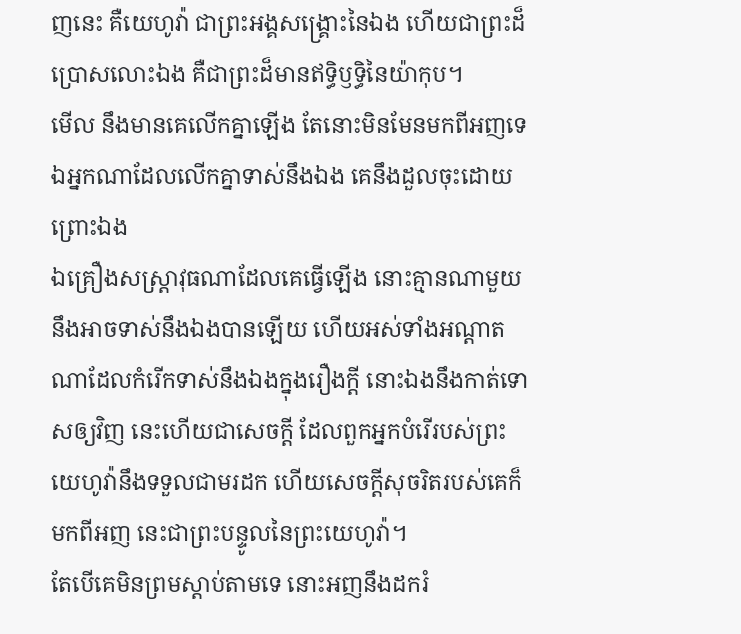ញនេះ គឺយេហូវ៉ា ជាព្រះអង្គសង្គ្រោះនៃឯង ហើយជាព្រះដ៏ប្រោសលោះឯង គឺជាព្រះដ៏មានឥទ្ធិឫទ្ធិនៃយ៉ាកុប។
មើល នឹងមានគេលើកគ្នាឡើង តែនោះមិនមែនមកពីអញទេ ឯអ្នកណាដែលលើកគ្នាទាស់នឹងឯង គេនឹងដួលចុះដោយព្រោះឯង
ឯគ្រឿងសស្ត្រាវុធណាដែលគេធ្វើឡើង នោះគ្មានណាមួយនឹងអាចទាស់នឹងឯងបានឡើយ ហើយអស់ទាំងអណ្តាតណាដែលកំរើកទាស់នឹងឯងក្នុងរឿងក្តី នោះឯងនឹងកាត់ទោសឲ្យវិញ នេះហើយជាសេចក្ដី ដែលពួកអ្នកបំរើរបស់ព្រះយេហូវ៉ានឹងទទួលជាមរដក ហើយសេចក្ដីសុចរិតរបស់គេក៏មកពីអញ នេះជាព្រះបន្ទូលនៃព្រះយេហូវ៉ា។
តែបើគេមិនព្រមស្តាប់តាមទេ នោះអញនឹងដករំ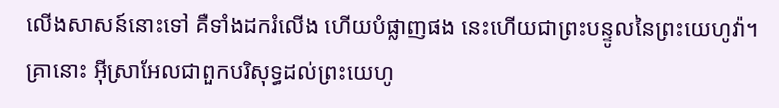លើងសាសន៍នោះទៅ គឺទាំងដករំលើង ហើយបំផ្លាញផង នេះហើយជាព្រះបន្ទូលនៃព្រះយេហូវ៉ា។
គ្រានោះ អ៊ីស្រាអែលជាពួកបរិសុទ្ធដល់ព្រះយេហូ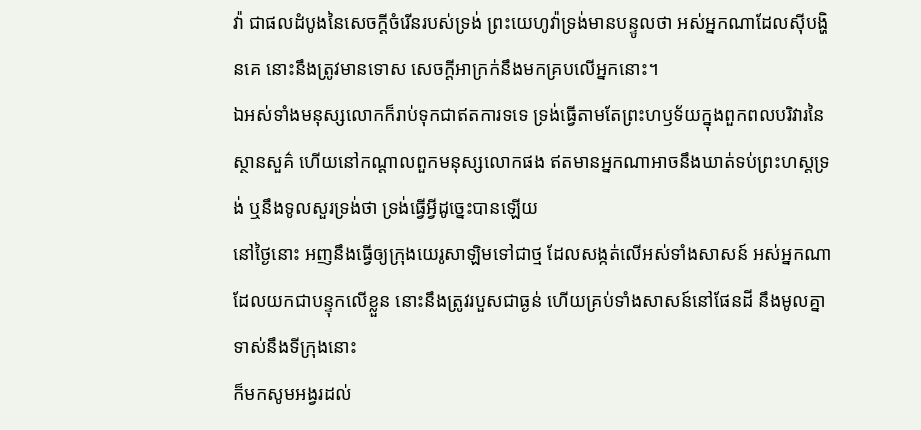វ៉ា ជាផលដំបូងនៃសេចក្ដីចំរើនរបស់ទ្រង់ ព្រះយេហូវ៉ាទ្រង់មានបន្ទូលថា អស់អ្នកណាដែលស៊ីបង្ហិនគេ នោះនឹងត្រូវមានទោស សេចក្ដីអាក្រក់នឹងមកគ្របលើអ្នកនោះ។
ឯអស់ទាំងមនុស្សលោកក៏រាប់ទុកជាឥតការទទេ ទ្រង់ធ្វើតាមតែព្រះហឫទ័យក្នុងពួកពលបរិវារនៃស្ថានសួគ៌ ហើយនៅកណ្តាលពួកមនុស្សលោកផង ឥតមានអ្នកណាអាចនឹងឃាត់ទប់ព្រះហស្តទ្រង់ ឬនឹងទូលសួរទ្រង់ថា ទ្រង់ធ្វើអ្វីដូច្នេះបានឡើយ
នៅថ្ងៃនោះ អញនឹងធ្វើឲ្យក្រុងយេរូសាឡិមទៅជាថ្ម ដែលសង្កត់លើអស់ទាំងសាសន៍ អស់អ្នកណាដែលយកជាបន្ទុកលើខ្លួន នោះនឹងត្រូវរបួសជាធ្ងន់ ហើយគ្រប់ទាំងសាសន៍នៅផែនដី នឹងមូលគ្នាទាស់នឹងទីក្រុងនោះ
ក៏មកសូមអង្វរដល់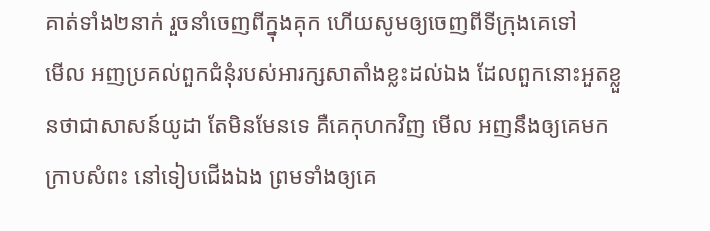គាត់ទាំង២នាក់ រួចនាំចេញពីក្នុងគុក ហើយសូមឲ្យចេញពីទីក្រុងគេទៅ
មើល អញប្រគល់ពួកជំនុំរបស់អារក្សសាតាំងខ្លះដល់ឯង ដែលពួកនោះអួតខ្លួនថាជាសាសន៍យូដា តែមិនមែនទេ គឺគេកុហកវិញ មើល អញនឹងឲ្យគេមកក្រាបសំពះ នៅទៀបជើងឯង ព្រមទាំងឲ្យគេ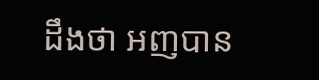ដឹងថា អញបាន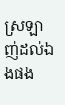ស្រឡាញ់ដល់ឯងផង